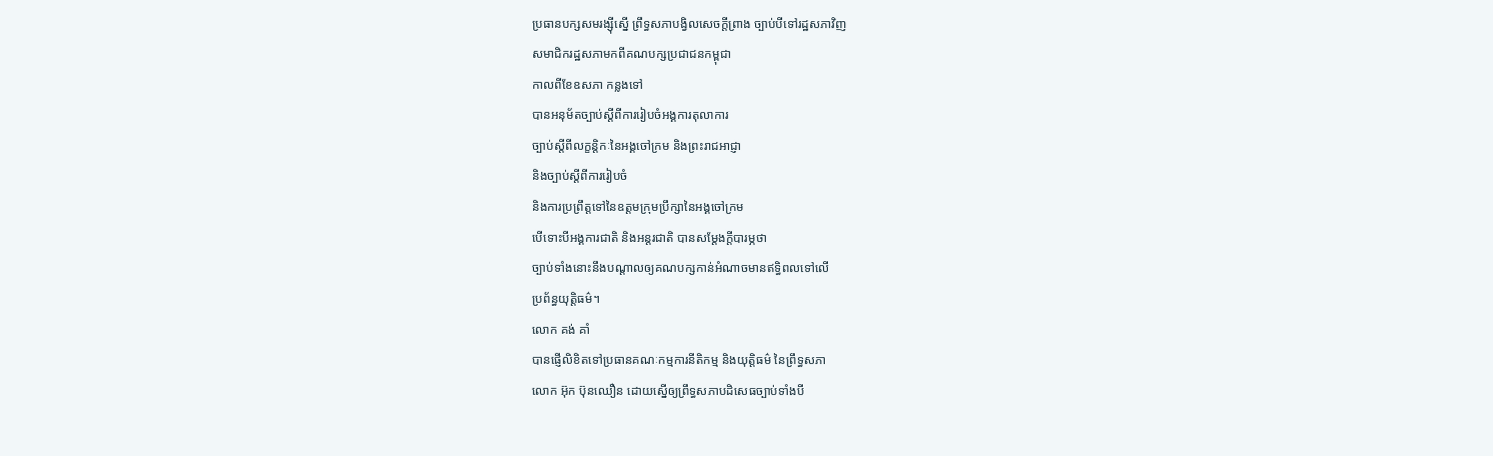ប្រធានបក្សសមរង្ស៊ីស្នើ ព្រឹទ្ធសភាបង្វិលសេចក្ដីព្រាង ច្បាប់បីទៅរដ្ឋសភាវិញ
សមាជិករដ្ឋសភាមកពីគណបក្សប្រជាជនកម្ពុជា
កាលពីខែឧសភា កន្លងទៅ
បានអនុម័តច្បាប់ស្ដីពីការរៀបចំអង្គការតុលាការ
ច្បាប់ស្ដីពីលក្ខន្តិកៈនៃអង្គចៅក្រម និងព្រះរាជអាជ្ញា
និងច្បាប់ស្ដីពីការរៀបចំ
និងការប្រព្រឹត្តទៅនៃឧត្ដមក្រុមប្រឹក្សានៃអង្គចៅក្រម
បើទោះបីអង្គការជាតិ និងអន្តរជាតិ បានសម្ដែងក្តីបារម្ភថា
ច្បាប់ទាំងនោះនឹងបណ្ដាលឲ្យគណបក្សកាន់អំណាចមានឥទ្ធិពលទៅលើ
ប្រព័ន្ធយុត្តិធម៌។
លោក គង់ គាំ
បានផ្ញើលិខិតទៅប្រធានគណៈកម្មការនីតិកម្ម និងយុត្តិធម៌ នៃព្រឹទ្ធសភា
លោក អ៊ុក ប៊ុនឈឿន ដោយស្នើឲ្យព្រឹទ្ធសភាបដិសេធច្បាប់ទាំងបី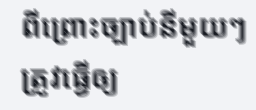ពីព្រោះច្បាប់នីមួយៗត្រូវធ្វើឲ្យ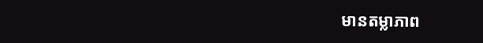មានតម្លាភាព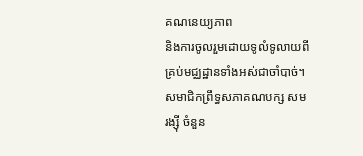គណនេយ្យភាព
និងការចូលរួមដោយទូលំទូលាយពីគ្រប់មជ្ឈដ្ឋានទាំងអស់ជាចាំបាច់។
សមាជិកព្រឹទ្ធសភាគណបក្ស សម រង្ស៊ី ចំនួន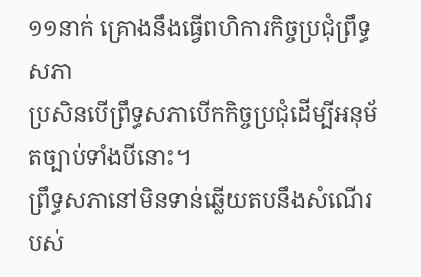១១នាក់ គ្រោងនឹងធ្វើពហិការកិច្ចប្រជុំព្រឹទ្ធសភា
ប្រសិនបើព្រឹទ្ធសភាបើកកិច្ចប្រជុំដើម្បីអនុម័តច្បាប់ទាំងបីនោះ។
ព្រឹទ្ធសភានៅមិនទាន់ឆ្លើយតបនឹងសំណើរបស់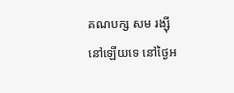គណបក្ស សម រង្ស៊ី នៅឡើយទេ នៅថ្ងៃអ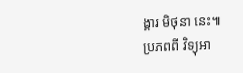ង្គារ មិថុនា នេះ៕
ប្រភពពី វិទ្យុអា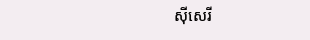ស៊ីសេរី